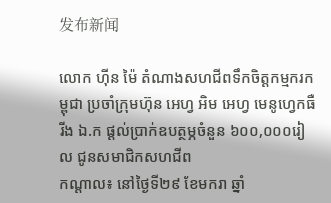发布新闻

លោក ហ៊ីន ម៉ៃ តំណាងសហជីពទឹកចិត្ដកម្មករកម្ពុជា ប្រចាំក្រុមហ៊ុន អេហ្វ អិម អេហ្វ មេនូហ្វេកធឺរីង ឯ.ក ផ្ដល់ប្រាក់ឧបត្ថម្ភចំនួន ៦០០,០០០រៀល ជូនសមាជិកសហជីព
កណ្ដាល៖ នៅថ្ងៃទី២៩ ខែមករា ឆ្នាំ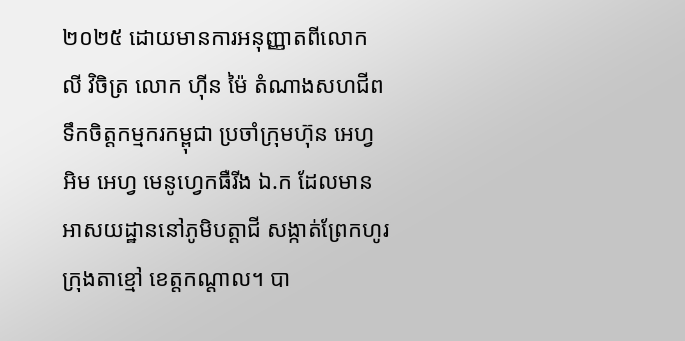២០២៥ ដោយមានការអនុញ្ញាតពីលោក លី វិចិត្រ លោក ហ៊ីន ម៉ៃ តំណាងសហជីពទឹកចិត្តកម្មករកម្ពុជា ប្រចាំក្រុមហ៊ុន អេហ្វ អិម អេហ្វ មេនូហ្វេកធឺរីង ឯ.ក ដែលមានអាសយដ្ឋាននៅភូមិបត្តាជី សង្កាត់ព្រែកហូរ ក្រុងតាខ្មៅ ខេត្តកណ្តាល។ បា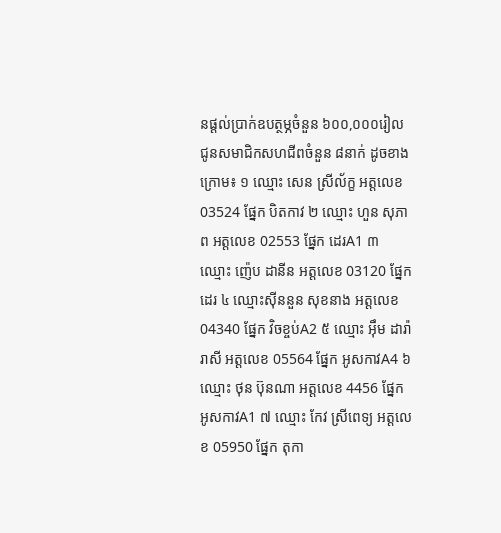នផ្ដល់ប្រាក់ឧបត្ថម្ភចំនួន ៦០០,០០០រៀល ជូនសមាជិកសហជីពចំនួន ៨នាក់ ដូចខាងក្រោម៖ ១ ឈ្មោះ សេន ស្រីល័ក្ខ អត្តលេខ 03524 ផ្នែក បិតកាវ ២ ឈ្មោះ ហួន សុភាព អត្តលេខ 02553 ផ្នែក ដេរA1 ៣ ឈ្មោះ ញ៉េប ដានីន អត្តលេខ 03120 ផ្នែក ដេរ ៤ ឈ្មោះស៊ីននួន សុខនាង អត្តលេខ 04340 ផ្នែក វិចខ្ចប់A2 ៥ ឈ្មោះ អ៊ឹម ដារ៉ារាសី អត្តលេខ 05564 ផ្នែក អូសកាវA4 ៦ ឈ្មោះ ថុន ប៊ុនណា អត្តលេខ 4456 ផ្នែក អូសកាវA1 ៧ ឈ្មោះ កែវ ស្រីពេទ្យ អត្តលេខ 05950 ផ្នែក តុកា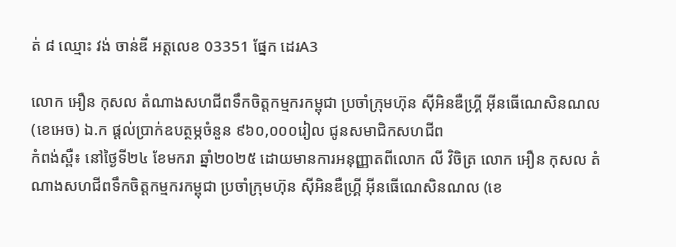ត់ ៨ ឈ្មោះ វង់ ចាន់ឌី អត្តលេខ 03351 ផ្នែក ដេរA3

លោក អឿន កុសល តំណាងសហជីពទឹកចិត្ដកម្មករកម្ពុជា ប្រចាំក្រុមហ៊ុន ស៊ីអិនឌឺហ្រ្គី អ៊ីនធើណេសិនណល (ខេអេច) ឯ.ក ផ្ដល់ប្រាក់ឧបត្ថម្ភចំនួន ៩៦០,០០០រៀល ជូនសមាជិកសហជីព
កំពង់ស្ពឺ៖ នៅថ្ងៃទី២៤ ខែមករា ឆ្នាំ២០២៥ ដោយមានការអនុញ្ញាតពីលោក លី វិចិត្រ លោក អឿន កុសល តំណាងសហជីពទឹកចិត្តកម្មករកម្ពុជា ប្រចាំក្រុមហ៊ុន ស៊ីអិនឌឺហ្រ្គី អ៊ីនធើណេសិនណល (ខេ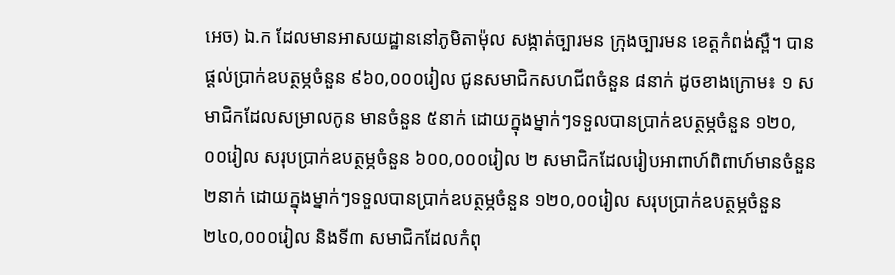អេច) ឯ.ក ដែលមានអាសយដ្ឋាននៅភូមិតាម៉ុល សង្កាត់ច្បារមន ក្រុងច្បារមន ខេត្តកំពង់ស្ពឺ។ បានផ្ដល់ប្រាក់ឧបត្ថម្ភចំនួន ៩៦០,០០០រៀល ជូនសមាជិកសហជីពចំនួន ៨នាក់ ដូចខាងក្រោម៖ ១ សមាជិកដែលសម្រាលកូន មានចំនួន ៥នាក់ ដោយក្នុងម្នាក់ៗទទួលបានប្រាក់ឧបត្ថម្ភចំនួន ១២០,០០រៀល សរុបប្រាក់ឧបត្ថម្ភចំនួន ៦០០,០០០រៀល ២ សមាជិកដែលរៀបអាពាហ៍ពិពាហ៍មានចំនួន ២នាក់ ដោយក្នុងម្នាក់ៗទទួលបានប្រាក់ឧបត្ថម្ភចំនួន ១២០,០០រៀល សរុបប្រាក់ឧបត្ថម្ភចំនួន ២៤០,០០០រៀល និងទី៣ សមាជិកដែលកំពុ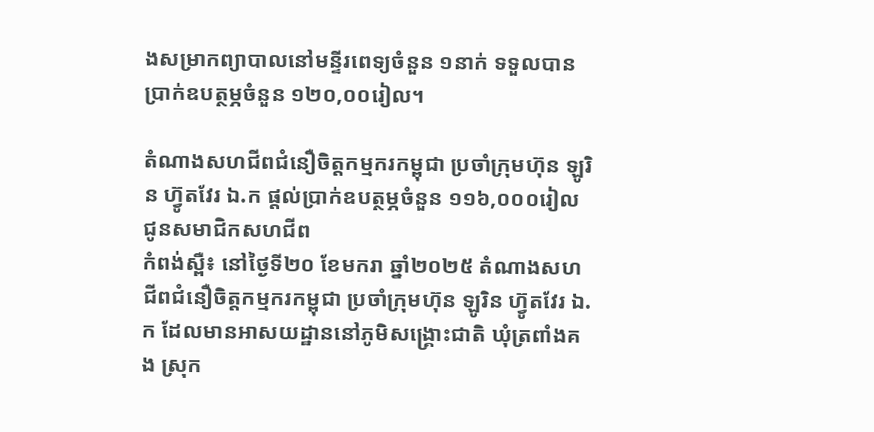ងសម្រាកព្យាបាលនៅមន្ទីរពេទ្យចំនួន ១នាក់ ទទួលបានប្រាក់ឧបត្ថម្ភចំនួន ១២០,០០រៀល។

តំណាងសហជីពជំនឿចិត្ដកម្មករកម្ពុជា ប្រចាំក្រុមហ៊ុន ឡូរិន ហ៊្វូតវែរ ឯ.ក ផ្ដល់ប្រាក់ឧបត្ថម្ភចំនួន ១១៦,០០០រៀល ជូនសមាជិកសហជីព
កំពង់ស្ពឺ៖ នៅថ្ងៃទី២០ ខែមករា ឆ្នាំ២០២៥ តំណាងសហជីពជំនឿចិត្តកម្មករកម្ពុជា ប្រចាំក្រុមហ៊ុន ឡូរិន ហ៊្វូតវែរ ឯ.ក ដែលមានអាសយដ្ឋាននៅភូមិសង្រ្គោះជាតិ ឃុំត្រពាំងគង ស្រុក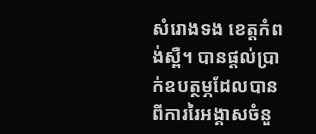សំរោងទង ខេត្តកំពង់ស្ពឺ។ បានផ្ដល់ប្រាក់ឧបត្ថម្ភដែលបានពីការរៃអង្គាសចំនួ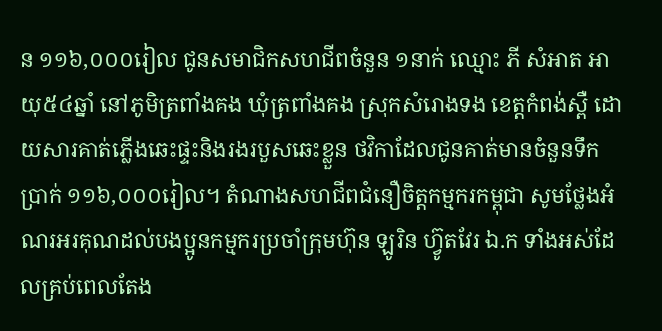ន ១១៦,០០០រៀល ជូនសមាជិកសហជីពចំនួន ១នាក់ ឈ្មោះ ភី សំអាត អាយុ៥៤ឆ្នាំ នៅភូមិត្រពាំងគង ឃុំត្រពាំងគង ស្រុកសំរោងទង ខេត្តកំពង់ស្ពឺ ដោយសារគាត់ភ្លើងឆេះផ្ទះនិងរងរបួសឆេះខ្លួន ថវិកាដែលជូនគាត់មានចំនួនទឹកប្រាក់ ១១៦,០០០រៀល។ តំណាងសហជីពជំនឿចិត្តកម្មករកម្ពុជា សូមថ្លែងអំណរអរគុណដល់បងប្អូនកម្មករប្រចាំក្រុមហ៊ុន ឡូរិន ហ៊្វូតវែរ ឯ.ក ទាំងអស់ដែលគ្រប់ពេលតែង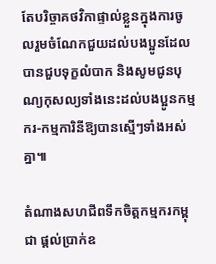តែបរិច្ចាគថវិកាផ្ទាល់ខ្លួនក្នុងការចូលរួមចំណែកជួយដល់បងប្អូនដែលបានជួបទុក្ខលំបាក និងសូមជូនបុណ្យកុសល្យទាំងនេះដល់បងប្អូនកម្មករ-កម្មការិនីឱ្យបានស្មើៗទាំងអស់គ្នា៕

តំណាងសហជីពទឹកចិត្ដកម្មករកម្ពុជា ផ្ដល់ប្រាក់ឧ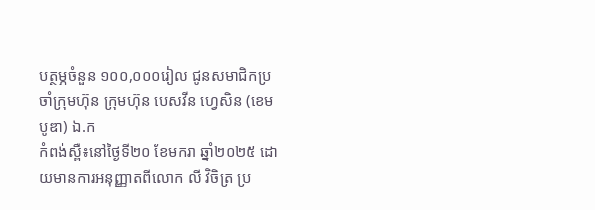បត្ថម្ភចំនួន ១០០,០០០រៀល ជូនសមាជិកប្រចាំក្រុមហ៊ុន ក្រុមហ៊ុន បេសវីន ហ្វេសិន (ខេមបូឌា) ឯ.ក
កំពង់ស្ពឺ៖នៅថ្ងៃទី២០ ខែមករា ឆ្នាំ២០២៥ ដោយមានការអនុញ្ញាតពីលោក លី វិចិត្រ ប្រ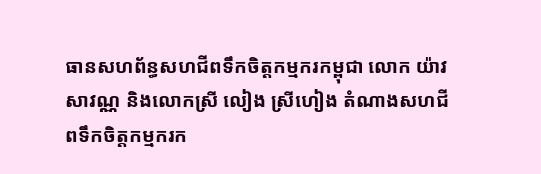ធានសហព័ន្ធសហជីពទឹកចិត្តកម្មករកម្ពុជា លោក យ៉ាវ សាវណ្ណ និងលោកស្រី លៀង ស្រីហៀង តំណាងសហជីពទឹកចិត្តកម្មករក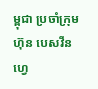ម្ពុជា ប្រចាំក្រុមហ៊ុន បេសវីន ហ្វេ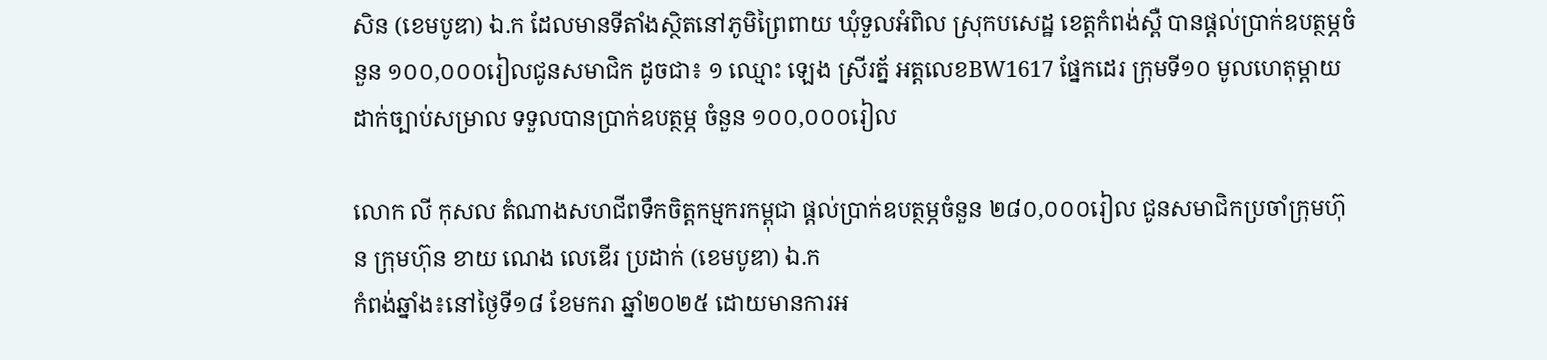សិន (ខេមបូឌា) ឯ.ក ដែលមានទីតាំងស្ថិតនៅភូមិព្រៃពាយ ឃុំទួលអំពិល ស្រុកបសេដ្ឋ ខេត្តកំពង់ស្ពឺ បានផ្ដល់ប្រាក់ឧបត្ថម្ភចំនួន ១០០,០០០រៀលជូនសមាជិក ដូចជា៖ ១ ឈ្មោះ ឡេង ស្រីរត្ន័ អត្តលេខBW1617 ផ្នែកដេរ ក្រុមទី១០ មូលហេតុម្ដាយដាក់ច្បាប់សម្រាល ទទួលបានប្រាក់ឧបត្ថម្ភ ចំនួន ១០០,០០០រៀល

លោក លី កុសល តំណាងសហជីពទឹកចិត្ដកម្មករកម្ពុជា ផ្ដល់ប្រាក់ឧបត្ថម្ភចំនួន ២៨០,០០០រៀល ជូនសមាជិកប្រចាំក្រុមហ៊ុន ក្រុមហ៊ុន ខាយ ណេង លេឌើរ ប្រដាក់ (ខេមបូឌា) ឯ.ក
កំពង់ឆ្នាំង៖នៅថ្ងៃទី១៨ ខែមករា ឆ្នាំ២០២៥ ដោយមានការអ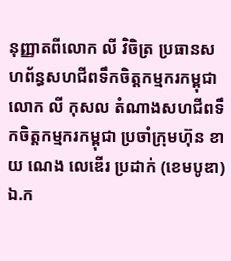នុញ្ញាតពីលោក លី វិចិត្រ ប្រធានសហព័ន្ធសហជីពទឹកចិត្តកម្មករកម្ពុជា លោក លី កុសល តំណាងសហជីពទឹកចិត្តកម្មករកម្ពុជា ប្រចាំក្រុមហ៊ុន ខាយ ណេង លេឌើរ ប្រដាក់ (ខេមបូឌា) ឯ.ក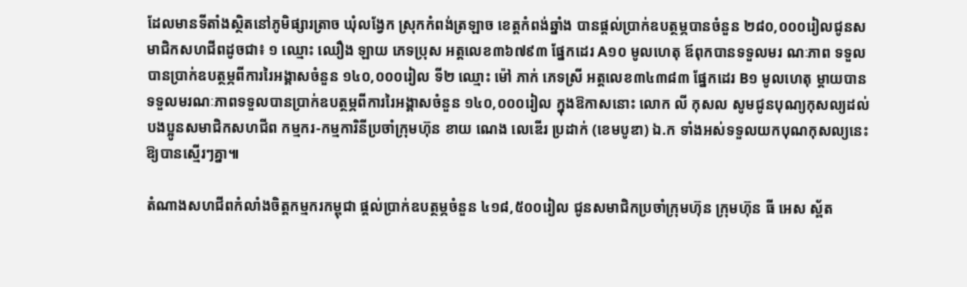ដែលមានទីតាំងស្ថិតនៅភូមិផ្សារត្រាច ឃុំលង្វែក ស្រុកកំពង់ត្រឡាច ខេត្តកំពង់ឆ្នាំង បានផ្ដល់ប្រាក់ឧបត្ថម្ភបានចំនួន ២៨០,០០០រៀលជូនសមាជិកសហជីពដូចជា៖ ១ ឈ្មោះ ឈឿង ឡាយ ភេទប្រុស អត្តលេខ៣៦៧៩៣ ផ្នែកដេរ A១០ មូលហេតុ ឪពុកបានទទួលមរ ណៈភាព ទទួលបានប្រាក់ឧបត្ថម្ភពីការរៃអង្គាសចំនួន ១៤០,០០០រៀល ទី២ ឈ្មោះ ម៉ៅ ភាក់ ភេទស្រី អត្តលេខ៣៤៣៨៣ ផ្នែកដេរ B១ មូលហេតុ ម្ដាយបានទទួលមរណៈភាពទទួលបានប្រាក់ឧបត្ថម្ភពីការរៃអង្គាសចំនួន ១៤០,០០០រៀល ក្នុងឱកាសនោះ លោក លី កុសល សូមជូនបុណ្យកុសល្យដល់បងប្អូនសមាជិកសហជីព កម្មករ-កម្មការិនីប្រចាំក្រុមហ៊ុន ខាយ ណេង លេឌើរ ប្រដាក់ (ខេមបូឌា) ឯ.ក ទាំងអស់ទទួលយកបុណកុសល្យនេះឱ្យបានស្មើរៗគ្នា៕

តំណាងសហជីពកំលាំងចិត្ដកម្មករកម្ពុជា ផ្ដល់ប្រាក់ឧបត្ថម្ភចំនួន ៤១៨,៥០០រៀល ជូនសមាជិកប្រចាំក្រុមហ៊ុន ក្រុមហ៊ុន ធី អេស ស្ព័ត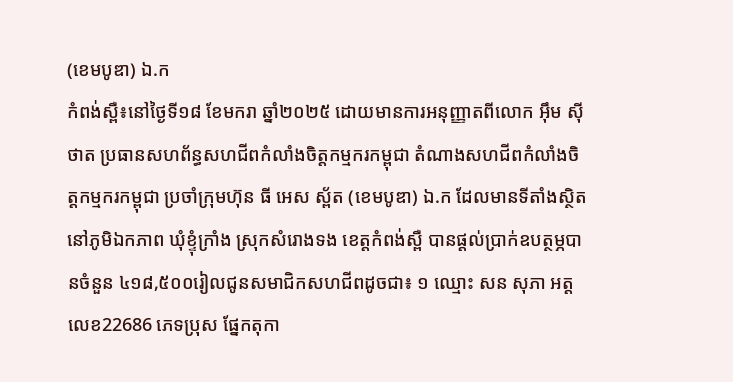(ខេមបូឌា) ឯ.ក
កំពង់ស្ពឺ៖នៅថ្ងៃទី១៨ ខែមករា ឆ្នាំ២០២៥ ដោយមានការអនុញ្ញាតពីលោក អ៊ឹម ស៊ីថាត ប្រធានសហព័ន្ធសហជីពកំលាំងចិត្តកម្មករកម្ពុជា តំណាងសហជីពកំលាំងចិត្តកម្មករកម្ពុជា ប្រចាំក្រុមហ៊ុន ធី អេស ស្ព័ត (ខេមបូឌា) ឯ.ក ដែលមានទីតាំងស្ថិតនៅភូមិឯកភាព ឃុំខ្ទុំក្រាំង ស្រុកសំរោងទង ខេត្តកំពង់ស្ពឺ បានផ្ដល់ប្រាក់ឧបត្ថម្ភបានចំនួន ៤១៨,៥០០រៀលជូនសមាជិកសហជីពដូចជា៖ ១ ឈ្មោះ សន សុភា អត្តលេខ22686 ភេទប្រុស ផ្នែកតុកា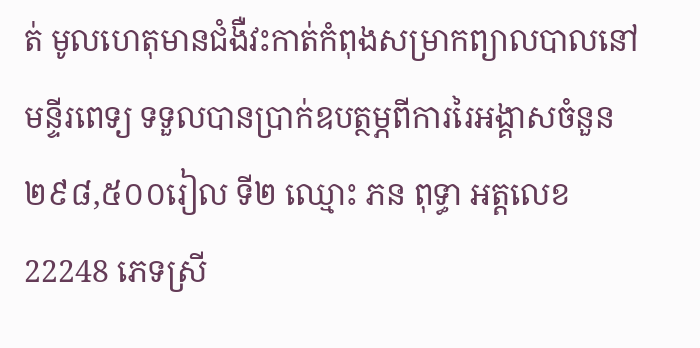ត់ មូលហេតុមានជំងឺវះកាត់កំពុងសម្រាកព្យាលបាលនៅមន្ទីរពេទ្យ ទទួលបានប្រាក់ឧបត្ថម្ភពីការរៃអង្គាសចំនួន ២៩៨,៥០០រៀល ទី២ ឈ្មោះ ភន ពុទ្ធា អត្តលេខ22248 ភេទស្រី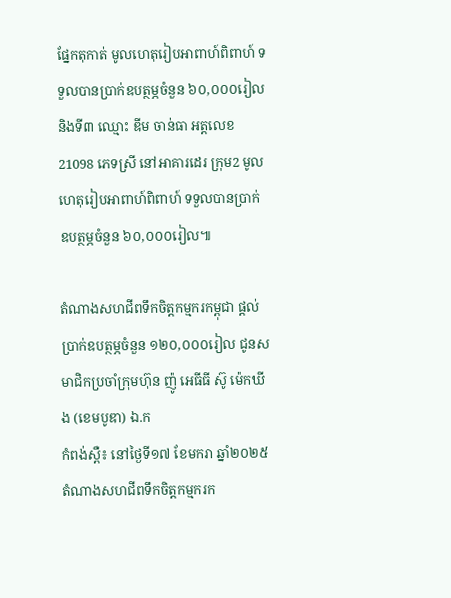ផ្នែកតុកាត់ មូលហេតុរៀបអាពាហ៍ពិពាហ៍ ទទួលបានប្រាក់ឧបត្ថម្ភចំនួន ៦០,០០០រៀល និងទី៣ ឈ្មោះ ឌីម ចាន់ធា អត្តលេខ21098 ភេទស្រី នៅអាគារដេរ ក្រុម2 មូលហេតុរៀបអាពាហ៍ពិពាហ៍ ទទួលបានប្រាក់ឧបត្ថម្ភចំនួន ៦០,០០០រៀល៕

តំណាងសហជីពទឹកចិត្ដកម្មករកម្ពុជា ផ្ដល់ប្រាក់ឧបត្ថម្ភចំនួន ១២០,០០០រៀល ជូនសមាជិកប្រចាំក្រុមហ៊ុន ញ៉ូ អេធីធី ស៊ូ ម៉េកឃីង (ខេមបូឌា) ឯ.ក
កំពង់ស្ពឺ៖ នៅថ្ងៃទី១៧ ខែមករា ឆ្នាំ២០២៥ តំណាងសហជីពទឹកចិត្ដកម្មករក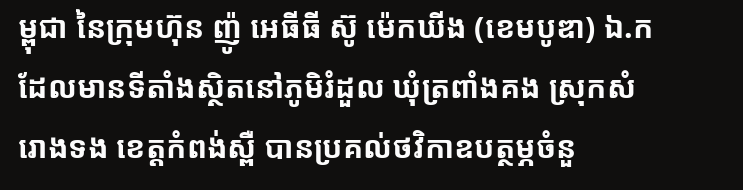ម្ពុជា នៃក្រុមហ៊ុន ញ៉ូ អេធីធី ស៊ូ ម៉េកឃីង (ខេមបូឌា) ឯ.ក ដែលមានទីតាំងស្ថិតនៅភូមិរំដួល ឃុំត្រពាំងគង ស្រុកសំរោងទង ខេត្តកំពង់ស្ពឺ បានប្រគល់ថវិកាឧបត្ថម្ភចំនួ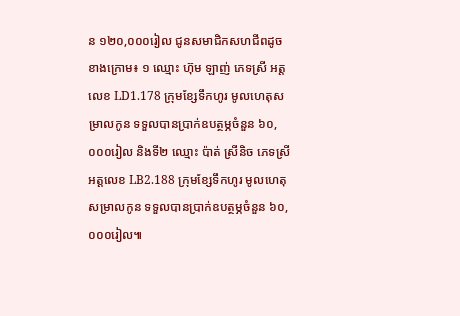ន ១២០,០០០រៀល ជូនសមាជិកសហជីពដូចខាងក្រោម៖ ១ ឈ្មោះ ហ៊ុម ឡាញ់ ភេទស្រី អត្តលេខ LD1.178 ក្រុមខ្សែទឹកហូរ មូលហេតុសម្រាលកូន ទទួលបានប្រាក់ឧបត្ថម្ភចំនួន ៦០,០០០រៀល និងទី២ ឈ្មោះ ប៉ាត់ ស្រីនិច ភេទស្រី អត្តលេខ LB2.188 ក្រុមខ្សែទឹកហូរ មូលហេតុសម្រាលកូន ទទួលបានប្រាក់ឧបត្ថម្ភចំនួន ៦០,០០០រៀល៕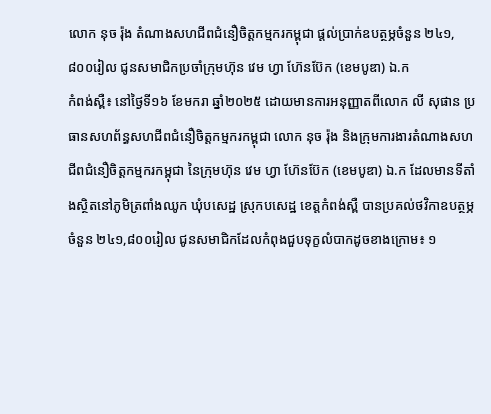លោក នុច រ៉ុង តំណាងសហជីពជំនឿចិត្ដកម្មករកម្ពុជា ផ្ដល់ប្រាក់ឧបត្ថម្ភចំនួន ២៤១,៨០០រៀល ជូនសមាជិកប្រចាំក្រុមហ៊ុន វេម ហ្វា ហ៊ែនប៊ែក (ខេមបូឌា) ឯ.ក
កំពង់ស្ពឺ៖ នៅថ្ងៃទី១៦ ខែមករា ឆ្នាំ២០២៥ ដោយមានការអនុញ្ញាតពីលោក លី សុផាន ប្រធានសហព័ន្ធសហជីពជំនឿចិត្តកម្មករកម្ពុជា លោក នុច រ៉ុង និងក្រុមការងារតំណាងសហជីពជំនឿចិត្ដកម្មករកម្ពុជា នៃក្រុមហ៊ុន វេម ហ្វា ហ៊ែនប៊ែក (ខេមបូឌា) ឯ.ក ដែលមានទីតាំងស្ថិតនៅភូមិត្រពាំងឈូក ឃុំបសេដ្ឋ ស្រុកបសេដ្ឋ ខេត្តកំពង់ស្ពឺ បានប្រគល់ថវិកាឧបត្ថម្ភចំនួន ២៤១,៨០០រៀល ជូនសមាជិកដែលកំពុងជួបទុក្ខលំបាកដូចខាងក្រោម៖ ១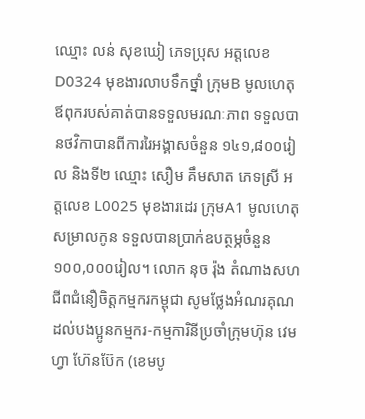ឈ្មោះ លន់ សុខឃៀ ភេទប្រុស អត្តលេខ D0324 មុខងារលាបទឹកថ្នាំ ក្រុមB មូលហេតុឪពុករបស់គាត់បានទទួលមរណៈភាព ទទួលបានថវិកាបានពីការរៃអង្គាសចំនួន ១៤១,៨០០រៀល និងទី២ ឈ្មោះ សឿម គឹមសាត ភេទស្រី អត្តលេខ L0025 មុខងារដេរ ក្រុមA1 មូលហេតុសម្រាលកូន ទទួលបានប្រាក់ឧបត្ថម្ភចំនួន ១០០,០០០រៀល។ លោក នុច រ៉ុង តំណាងសហជីពជំនឿចិត្តកម្មករកម្ពុជា សូមថ្លែងអំណរគុណដល់បងប្អូនកម្មករ-កម្មការិនីប្រចាំក្រុមហ៊ុន វេម ហ្វា ហ៊ែនប៊ែក (ខេមបូ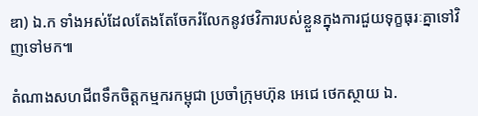ឌា) ឯ.ក ទាំងអស់ដែលតែងតែចែករំលែកនូវថវិការបស់ខ្លួនក្នុងការជួយទុក្ខធុរៈគ្នាទៅវិញទៅមក៕

តំណាងសហជីពទឹកចិត្ដកម្មករកម្ពុជា ប្រចាំក្រុមហ៊ុន អេជេ ថេកស្ថាយ ឯ.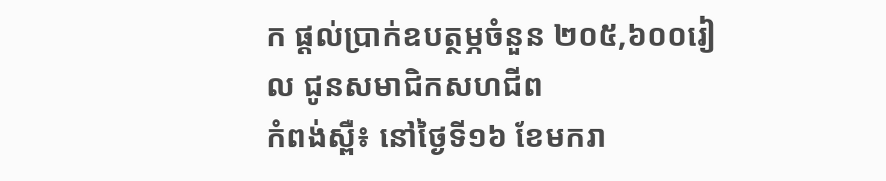ក ផ្ដល់ប្រាក់ឧបត្ថម្ភចំនួន ២០៥,៦០០រៀល ជូនសមាជិកសហជីព
កំពង់ស្ពឺ៖ នៅថ្ងៃទី១៦ ខែមករា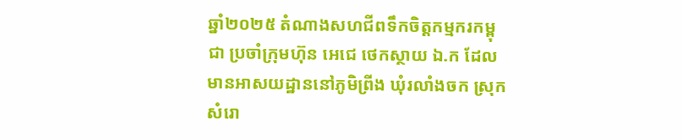ឆ្នាំ២០២៥ តំណាងសហជីពទឹកចិត្តកម្មករកម្ពុជា ប្រចាំក្រុមហ៊ុន អេជេ ថេកស្ថាយ ឯ.ក ដែលមានអាសយដ្ឋាននៅភូមិព្រីង ឃុំរលាំងចក ស្រុកសំរោ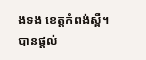ងទង ខេត្តកំពង់ស្ពឺ។ បានផ្ដល់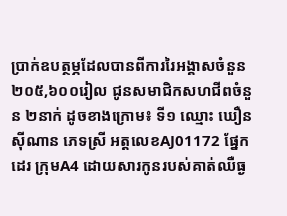ប្រាក់ឧបត្ថម្ភដែលបានពីការរៃអង្គាសចំនួន ២០៥,៦០០រៀល ជូនសមាជិកសហជីពចំនួន ២នាក់ ដូចខាងក្រោម៖ ទី១ ឈ្មោះ ឃឿន ស៊ីណាន ភេទស្រី អត្តលេខAJ01172 ផ្នែកដេរ ក្រុមA4 ដោយសារកូនរបស់គាត់ឈឺធ្ង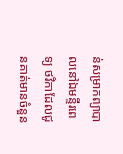ន់សម្រាកព្យាបាលនៅឯមន្ទីរពេទ្យ ថវិកាដែលជូនគាត់មានចំនួន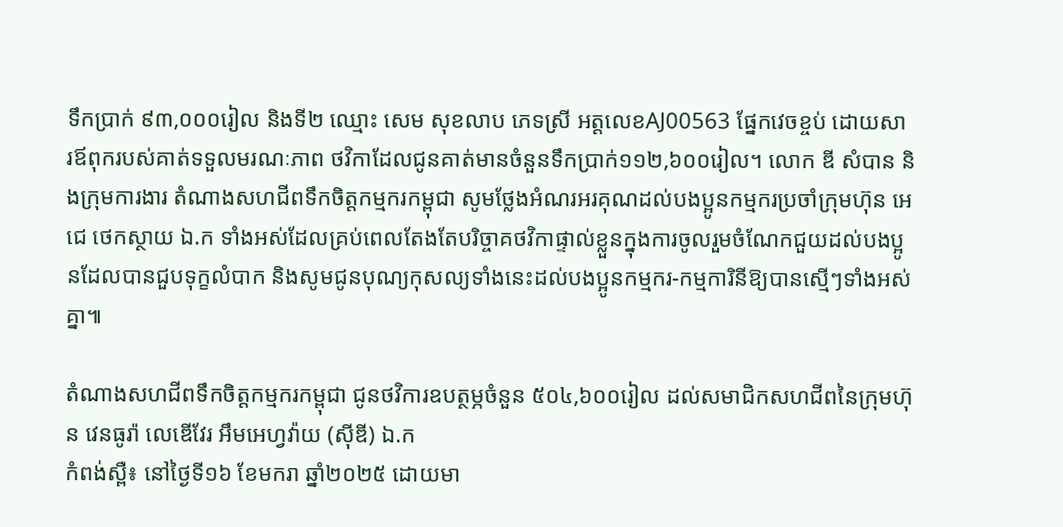ទឹកប្រាក់ ៩៣,០០០រៀល និងទី២ ឈ្មោះ សេម សុខលាប ភេទស្រី អត្តលេខAJ00563 ផ្នែកវេចខ្ចប់ ដោយសារឪពុករបស់គាត់ទទួលមរណៈភាព ថវិកាដែលជូនគាត់មានចំនួនទឹកប្រាក់១១២,៦០០រៀល។ លោក ឌី សំបាន និងក្រុមការងារ តំណាងសហជីពទឹកចិត្តកម្មករកម្ពុជា សូមថ្លែងអំណរអរគុណដល់បងប្អូនកម្មករប្រចាំក្រុមហ៊ុន អេជេ ថេកស្ថាយ ឯ.ក ទាំងអស់ដែលគ្រប់ពេលតែងតែបរិច្ចាគថវិកាផ្ទាល់ខ្លួនក្នុងការចូលរួមចំណែកជួយដល់បងប្អូនដែលបានជួបទុក្ខលំបាក និងសូមជូនបុណ្យកុសល្យទាំងនេះដល់បងប្អូនកម្មករ-កម្មការិនីឱ្យបានស្មើៗទាំងអស់គ្នា៕

តំណាងសហជីពទឹកចិត្ដកម្មករកម្ពុជា ជូនថវិការឧបត្ថម្ភចំនួន ៥០៤,៦០០រៀល ដល់សមាជិកសហជីពនៃក្រុមហ៊ុន វេនធូរ៉ា លេឌើវែរ អឹមអេហ្វវ៉ាយ (ស៊ីឌី) ឯ.ក
កំពង់ស្ពឺ៖ នៅថ្ងៃទី១៦ ខែមករា ឆ្នាំ២០២៥ ដោយមា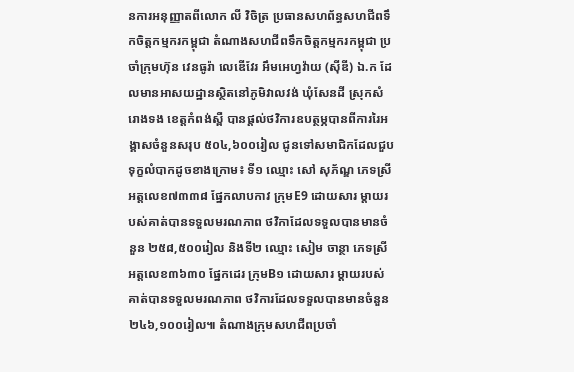នការអនុញ្ញាតពីលោក លី វិចិត្រ ប្រធានសហព័ន្ធសហជីពទឹកចិត្តកម្មករកម្ពុជា តំណាងសហជីពទឹកចិត្តកម្មករកម្ពុជា ប្រចាំក្រុមហ៊ុន វេនធូរ៉ា លេឌើវែរ អឹមអេហ្វវ៉ាយ (ស៊ីឌី) ឯ.ក ដែលមានអាសយដ្ឋានស្ថិតនៅភូមិវាលវង់ ឃុំសែនដី ស្រុកសំរោងទង ខេត្តកំពង់ស្ពឺ បានផ្ដល់ថវិការឧបត្ថម្ភបានពីការរៃអង្គាសចំនួនសរុប ៥០៤,៦០០រៀល ជូនទៅសមាជិកដែលជួបទុក្ខលំបាកដូចខាងក្រោម៖ ទី១ ឈ្មោះ សៅ សុភ័ណ្ឌ ភេទស្រី អត្តលេខ៧៣៣៨ ផ្នែកលាបកាវ ក្រុមE9 ដោយសារ ម្ដាយរបស់គាត់បានទទួលមរណភាព ថវិកាដែលទទួលបានមានចំនួន ២៥៨,៥០០រៀល និងទី២ ឈ្មោះ សៀម ចាន្ថា ភេទស្រី អត្តលេខ៣៦៣០ ផ្នែកដេរ ក្រុមB១ ដោយសារ ម្ដាយរបស់គាត់បានទទួលមរណភាព ថវិការដែលទទួលបានមានចំនួន ២៤៦,១០០រៀល៕ តំណាងក្រុមសហជីពប្រចាំ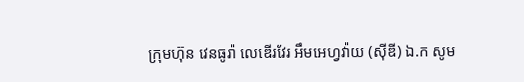ក្រុមហ៊ុន វេនធូរ៉ា លេឌើរវែរ អឹមអេហ្វវ៉ាយ (ស៊ីឌី) ឯ.ក សូម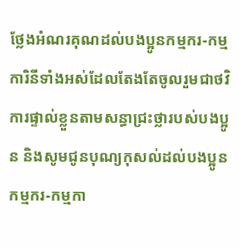ថ្លែងអំណរគុណដល់បងប្អូនកម្មករ-កម្មការិនីទាំងអស់ដែលតែងតែចូលរួមជាថវិការផ្ទាល់ខ្លួនតាមសន្ធាជ្រះថ្លារបស់បងប្អូន និងសូមជូនបុណ្យកុសល់ដល់បងប្អូនកម្មករ-កម្មកា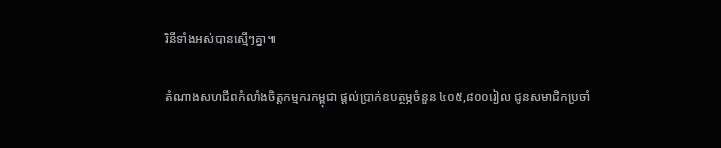រិនីទាំងអស់បានស្មើៗគ្នា៕

តំណាងសហជីពកំលាំងចិត្ដកម្មករកម្ពុជា ផ្ដល់ប្រាក់ឧបត្ថម្ភចំនួន ៤០៥,៨០០រៀល ជូនសមាជិកប្រចាំ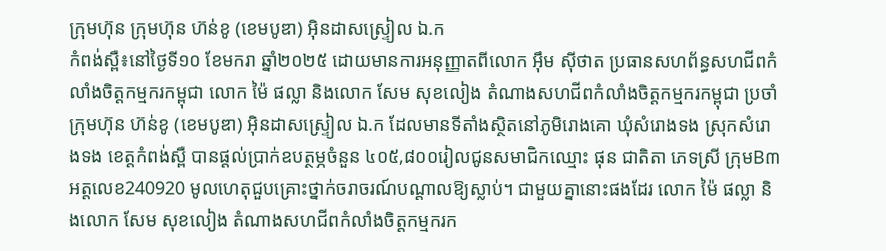ក្រុមហ៊ុន ក្រុមហ៊ុន ហ៊ន់ខូ (ខេមបូឌា) អ៊ិនដាសស្ទ្រៀល ឯ.ក
កំពង់ស្ពឺ៖នៅថ្ងៃទី១០ ខែមករា ឆ្នាំ២០២៥ ដោយមានការអនុញ្ញាតពីលោក អ៊ឹម ស៊ីថាត ប្រធានសហព័ន្ធសហជីពកំលាំងចិត្តកម្មករកម្ពុជា លោក ម៉ៃ ផល្លា និងលោក សែម សុខលៀង តំណាងសហជីពកំលាំងចិត្តកម្មករកម្ពុជា ប្រចាំក្រុមហ៊ុន ហ៊ន់ខូ (ខេមបូឌា) អ៊ិនដាសស្ទ្រៀល ឯ.ក ដែលមានទីតាំងស្ថិតនៅភូមិរោងគោ ឃុំសំរោងទង ស្រុកសំរោងទង ខេត្ដកំពង់ស្ពឺ បានផ្ដល់ប្រាក់ឧបត្ថម្ភចំនួន ៤០៥,៨០០រៀលជូនសមាជិកឈ្មោះ ផុន ជាតិតា ភេទស្រី ក្រុមB៣ អត្តលេខ240920 មូលហេតុជួបគ្រោះថ្នាក់ចរាចរណ៍បណ្ដាលឱ្យស្លាប់។ ជាមួយគ្នានោះផងដែរ លោក ម៉ៃ ផល្លា និងលោក សែម សុខលៀង តំណាងសហជីពកំលាំងចិត្តកម្មករក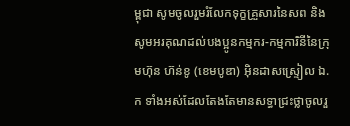ម្ពុជា សូមចូលរួមរំលែកទុក្ខគ្រួសារនៃសព និងសូមអរគុណដល់បងប្អូនកម្មករ-កម្មការិនីនៃក្រុមហ៊ុន ហ៊ន់ខូ (ខេមបូឌា) អ៊ិនដាសស្ទ្រៀល ឯ.ក ទាំងអស់ដែលតែងតែមានសទ្ធាជ្រះថ្លាចូលរួ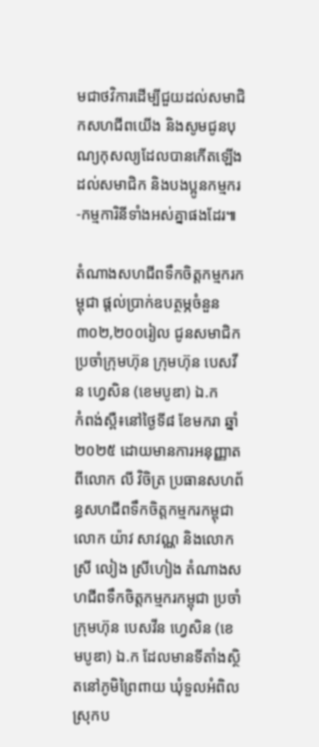មជាថវិការដើម្បីជួយដល់សមាជិកសហជីពយើង និងសូមជូនបុណ្យកុសល្យដែលបានកើតឡើងដល់សមាជិក និងបងប្អូនកម្មករ-កម្មការិនីទាំងអស់គ្នាផងដែរ៕

តំណាងសហជីពទឹកចិត្ដកម្មករកម្ពុជា ផ្ដល់ប្រាក់ឧបត្ថម្ភចំនួន ៣០២,២០០រៀល ជូនសមាជិកប្រចាំក្រុមហ៊ុន ក្រុមហ៊ុន បេសវីន ហ្វេសិន (ខេមបូឌា) ឯ.ក
កំពង់ស្ពឺ៖នៅថ្ងៃទី៨ ខែមករា ឆ្នាំ២០២៥ ដោយមានការអនុញ្ញាតពីលោក លី វិចិត្រ ប្រធានសហព័ន្ធសហជីពទឹកចិត្តកម្មករកម្ពុជា លោក យ៉ាវ សាវណ្ណ និងលោកស្រី លៀង ស្រីហៀង តំណាងសហជីពទឹកចិត្តកម្មករកម្ពុជា ប្រចាំក្រុមហ៊ុន បេសវីន ហ្វេសិន (ខេមបូឌា) ឯ.ក ដែលមានទីតាំងស្ថិតនៅភូមិព្រៃពាយ ឃុំទួលអំពិល ស្រុកប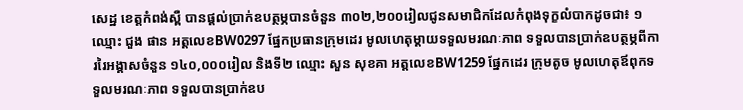សេដ្ឋ ខេត្តកំពង់ស្ពឺ បានផ្ដល់ប្រាក់ឧបត្ថម្ភបានចំនួន ៣០២,២០០រៀលជូនសមាជិកដែលកំពុងទុក្ខលំបាកដូចជា៖ ១ ឈ្មោះ ជួង ផាន អត្តលេខBW0297 ផ្នែកប្រធានក្រុមដេរ មូលហេតុម្ដាយទទួលមរណៈភាព ទទួលបានប្រាក់ឧបត្ថម្ភពីការរៃអង្គាសចំនួន ១៤០,០០០រៀល និងទី២ ឈ្មោះ សួន សុខគា អត្តលេខBW1259 ផ្នែកដេរ ក្រុមតូច មូលហេតុឪពុកទទួលមរណៈភាព ទទួលបានប្រាក់ឧប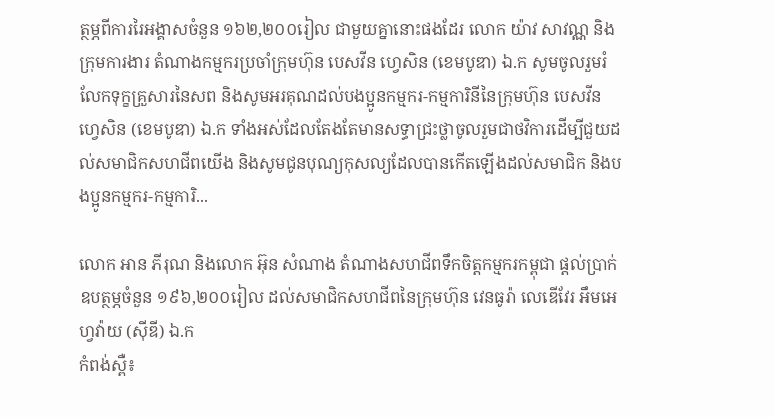ត្ថម្ភពីការរៃអង្គាសចំនួន ១៦២,២០០រៀល ជាមួយគ្នានោះផងដែរ លោក យ៉ាវ សាវណ្ណ និងក្រុមការងារ តំណាងកម្មករប្រចាំក្រុមហ៊ុន បេសវីន ហ្វេសិន (ខេមបូឌា) ឯ.ក សូមចូលរួមរំលែកទុក្ខគ្រួសារនៃសព និងសូមអរគុណដល់បងប្អូនកម្មករ-កម្មការិនីនៃក្រុមហ៊ុន បេសវីន ហ្វេសិន (ខេមបូឌា) ឯ.ក ទាំងអស់ដែលតែងតែមានសទ្ធាជ្រះថ្លាចូលរួមជាថវិការដើម្បីជួយដល់សមាជិកសហជីពយើង និងសូមជូនបុណ្យកុសល្យដែលបានកើតឡើងដល់សមាជិក និងបងប្អូនកម្មករ-កម្មការិ...

លោក អាន ភីរុណ និងលោក អ៊ុន សំណាង តំណាងសហជីពទឹកចិត្ដកម្មករកម្ពុជា ផ្ដល់ប្រាក់ឧបត្ថម្ភចំនួន ១៩៦,២០០រៀល ដល់សមាជិកសហជីពនៃក្រុមហ៊ុន វេនធូរ៉ា លេឌើវែរ អឹមអេហ្វវ៉ាយ (ស៊ីឌី) ឯ.ក
កំពង់ស្ពឺ៖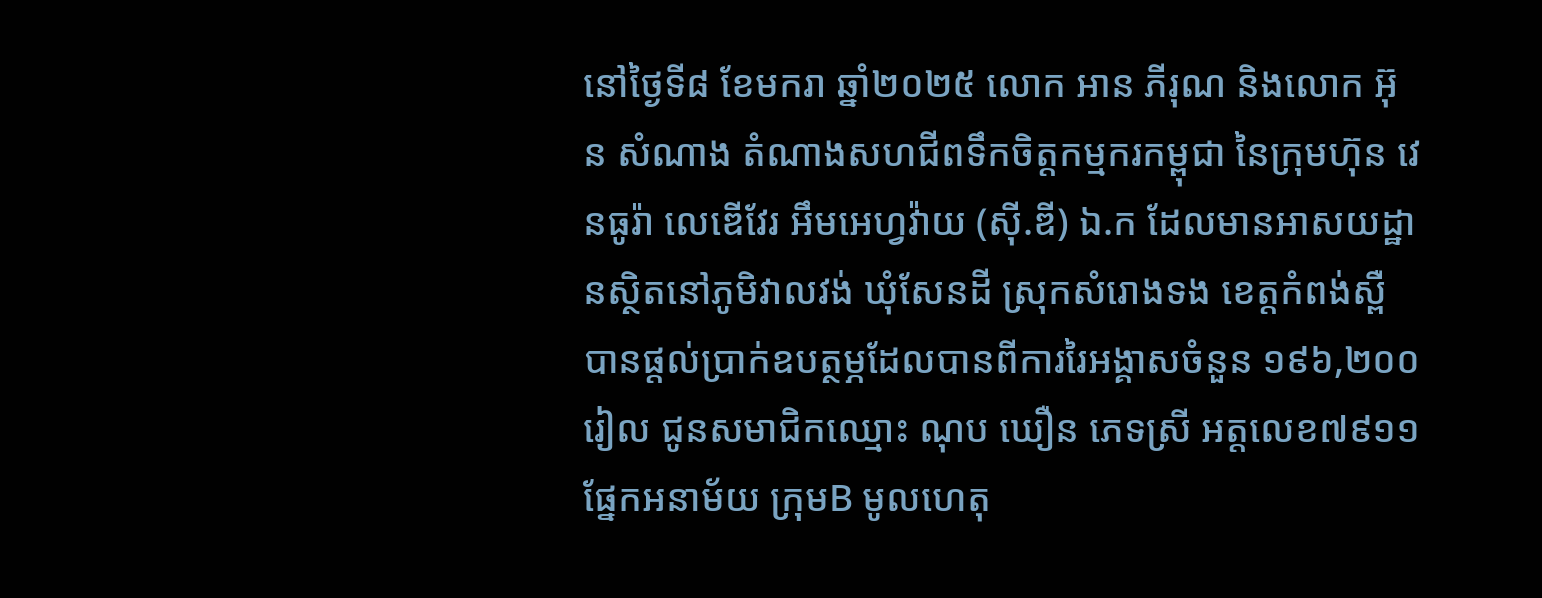នៅថ្ងៃទី៨ ខែមករា ឆ្នាំ២០២៥ លោក អាន ភីរុណ និងលោក អ៊ុន សំណាង តំណាងសហជីពទឹកចិត្តកម្មករកម្ពុជា នៃក្រុមហ៊ុន វេនធូរ៉ា លេឌើវែរ អឹមអេហ្វវ៉ាយ (ស៊ី.ឌី) ឯ.ក ដែលមានអាសយដ្ឋានស្ថិតនៅភូមិវាលវង់ ឃុំសែនដី ស្រុកសំរោងទង ខេត្តកំពង់ស្ពឺ បានផ្ដល់ប្រាក់ឧបត្ថម្ភដែលបានពីការរៃអង្គាសចំនួន ១៩៦,២០០រៀល ជូនសមាជិកឈ្មោះ ណុប ឃឿន ភេទស្រី អត្តលេខ៧៩១១ ផ្នែកអនាម័យ ក្រុមB មូលហេតុ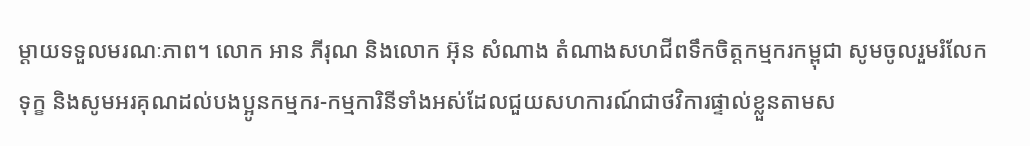ម្ដាយទទួលមរណៈភាព។ លោក អាន ភីរុណ និងលោក អ៊ុន សំណាង តំណាងសហជីពទឹកចិត្ដកម្មករកម្ពុជា សូមចូលរួមរំលែកទុក្ខ និងសូមអរគុណដល់បងប្អូនកម្មករ-កម្មការិនីទាំងអស់ដែលជួយសហការណ៍ជាថវិការផ្ទាល់ខ្លួនតាមស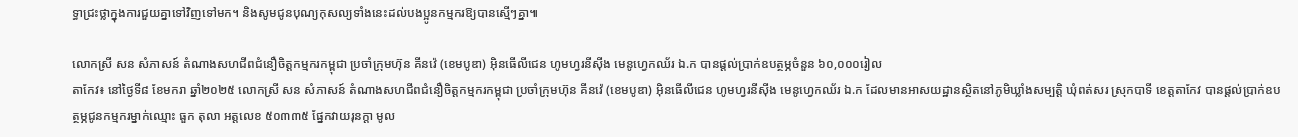ទ្ធាជ្រះថ្លាក្នុងការជួយគ្នាទៅវិញទៅមក។ និងសូមជូនបុណ្យកុសល្យទាំងនេះដល់បងប្អូនកម្មករឱ្យបានស្មើៗគ្នា៕

លោកស្រី សន សំភាសន៍ តំណាងសហជីពជំនឿចិត្តកម្មករកម្ពុជា ប្រចាំក្រុមហ៊ុន គីនវ៉េ (ខេមបូឌា) អ៊ិនធើលីជេន ហូមហ្វរនីស៊ីង មេនូហ្វេកឈ័រ ឯ.ក បានផ្ដល់ប្រាក់ឧបត្ថម្ភចំនួន ៦០,០០០រៀល
តាកែវ៖ នៅថ្ងៃទី៨ ខែមករា ឆ្នាំ២០២៥ លោកស្រី សន សំភាសន៍ តំណាងសហជីពជំនឿចិត្តកម្មករកម្ពុជា ប្រចាំក្រុមហ៊ុន គីនវ៉េ (ខេមបូឌា) អ៊ិនធើលីជេន ហូមហ្វរនីស៊ីង មេនូហ្វេកឈ័រ ឯ.ក ដែលមានអាសយដ្ឋានស្ថិតនៅភូមិឃ្លាំងសម្បត្តិ ឃុំពត់សរ ស្រុកបាទី ខេត្តតាកែវ បានផ្ដល់ប្រាក់ឧបត្ថម្ភជូនកម្មករម្នាក់ឈ្មោះ ធួក តុលា អត្តលេខ ៥០៣៣៥ ផ្នែកវាយរុនក្ដា មូល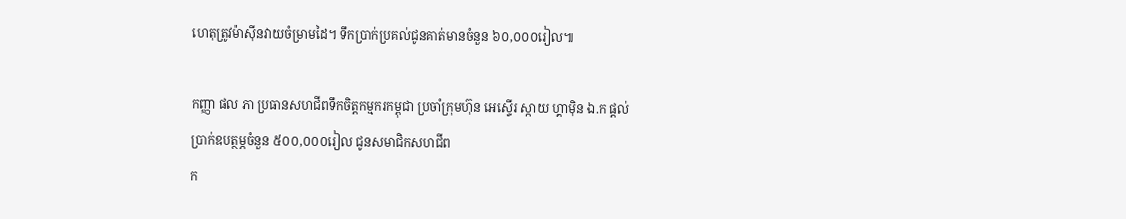ហេតុត្រូវម៉ាស៊ីនវាយចំម្រាមដៃ។ ទឹកប្រាក់ប្រគល់ជូនគាត់មានចំនួន ៦០,០០០រៀល៕

កញ្ញា ផល ភា ប្រធានសហជីពទឹកចិត្តកម្មករកម្ពុជា ប្រចាំក្រុមហ៊ុន អេស្ទើរ ស្កាយ ហ្គាម៉ិន ឯ.ក ផ្ដល់ប្រាក់ឧបត្ថម្ភចំនួន ៥០០,០០០រៀល ជូនសមាជិកសហជីព
ក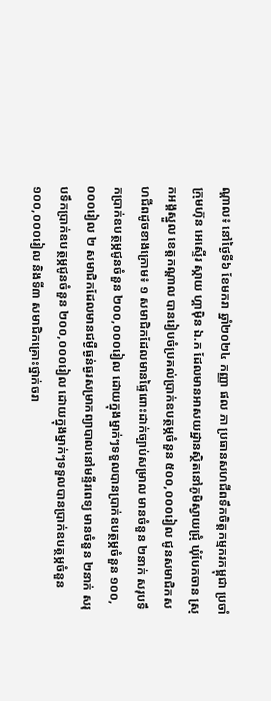ណ្ដាល៖ នៅថ្ងៃទី៦ ខែមករា ឆ្នាំ២០២៤ កញ្ញា ផល ភា ប្រធានសហជីពទឹកចិត្តកម្មករកម្ពុជា ប្រចាំក្រុមហ៊ុន អេស្ទើរ ស្កាយ ហ្គាម៉ិន ឯ.ក ដែលមានអាសយដ្ឋានស្ថិតនៅភូមិស្វាយជ្រុំ ឃុំបែកចាន ស្រុកអង្គស្នួល ខេត្តកណ្ដាល បានរៀបចំប្រគល់ប្រាក់ឧបត្ថម្ភចំនួន ៥០០,០០០រៀល ជូនសមាជិកសហជីពដូចខាងក្រោម៖ ១ សមាជិកដែលមានផ្ទៃពោះដាក់ច្បាប់សម្រាល មានចំនួន ២នាក់ សរុបទឹកប្រាក់ឧបត្ថម្ភជូនចំនួន ២០០,០០០រៀល ដោយក្នុងម្នាក់ៗទទួលបានប្រាក់ឧបត្ថម្ភចំនួន ១០០,០០០រៀល ២ សមាជិកដែលមានជម្ងឺធ្ងន់ធ្ងរសម្រាកព្យាបាលនៅមន្ទីរពេទ្យ មានចំនួន ២នាក់ សរុបទឹកប្រាក់ឧបត្ថម្ភជូនចំនួន ២០០,០០០រៀល ដោយក្នុងម្នាក់ៗទទួលបានប្រាក់ឧបត្ថម្ភចំនួន ១០០,០០០រៀល និងទី៣ សមាជិកគ្រោះថ្នាក់ចរា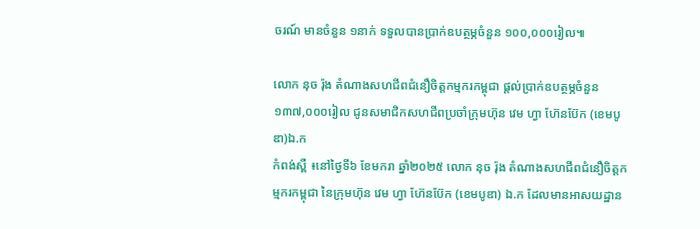ចរណ៍ មានចំនួន ១នាក់ ទទួលបានប្រាក់ឧបត្ថម្ភចំនួន ១០០,០០០រៀល៕

លោក នុច រ៉ុង តំណាងសហជីពជំនឿចិត្តកម្មករកម្ពុជា ផ្តល់ប្រាក់ឧបត្ថម្ភចំនួន ១៣៧,០០០រៀល ជូនសមាជិកសហជីពប្រចាំក្រុមហ៊ុន វេម ហ្វា ហ៊ែនប៊ែក (ខេមបូឌា)ឯ.ក
កំពង់ស្ពឺ ៖នៅថ្ងៃទី៦ ខែមករា ឆ្នាំ២០២៥ លោក នុច រ៉ុង តំណាងសហជីពជំនឿចិត្តកម្មករកម្ពុជា នៃក្រុមហ៊ុន វេម ហ្វា ហ៊ែនប៊ែក (ខេមបូឌា) ឯ.ក ដែលមានអាសយដ្ឋាន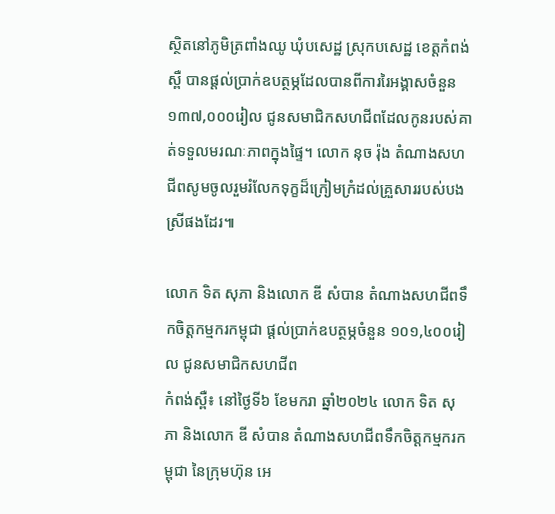ស្ថិតនៅភូមិត្រពាំងឈូ ឃុំបសេដ្ឋ ស្រុកបសេដ្ឋ ខេត្តកំពង់ស្ពឺ បានផ្ដល់ប្រាក់ឧបត្ថម្ភដែលបានពីការរៃអង្គាសចំនួន ១៣៧,០០០រៀល ជូនសមាជិកសហជីពដែលកូនរបស់គាត់ទទួលមរណៈភាពក្នុងផ្ទៃ។ លោក នុច រ៉ុង តំណាងសហជីពសូមចូលរួមរំលែកទុក្ខដ៏ក្រៀមក្រំដល់គ្រួសាររបស់បងស្រីផងដែរ៕

លោក ទិត សុភា និងលោក ឌី សំបាន តំណាងសហជីពទឹកចិត្តកម្មករកម្ពុជា ផ្ដល់ប្រាក់ឧបត្ថម្ភចំនួន ១០១,៤០០រៀល ជូនសមាជិកសហជីព
កំពង់ស្ពឺ៖ នៅថ្ងៃទី៦ ខែមករា ឆ្នាំ២០២៤ លោក ទិត សុភា និងលោក ឌី សំបាន តំណាងសហជីពទឹកចិត្តកម្មករកម្ពុជា នៃក្រុមហ៊ុន អេ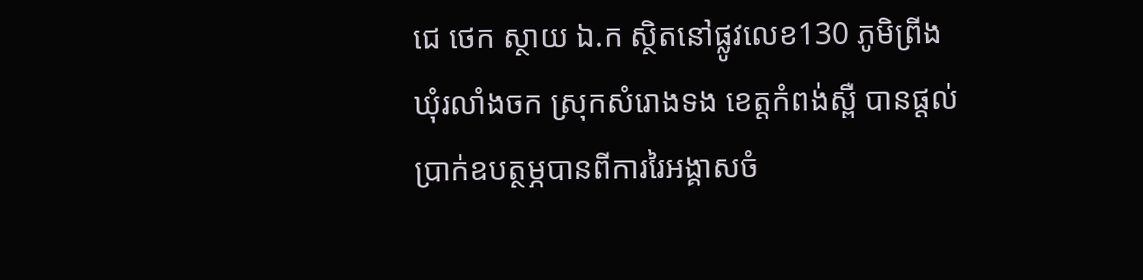ជេ ថេក ស្ថាយ ឯ.ក ស្ថិតនៅផ្លូវលេខ130 ភូមិព្រីង ឃុំរលាំងចក ស្រុកសំរោងទង ខេត្តកំពង់ស្ពឺ បានផ្ដល់ប្រាក់ឧបត្ថម្ភបានពីការរៃអង្គាសចំ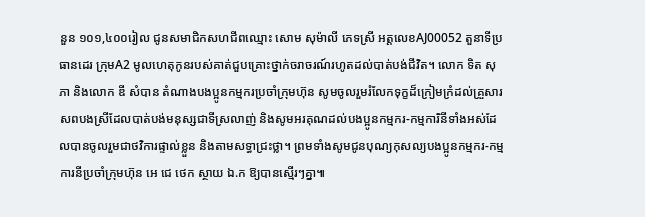នួន ១០១,៤០០រៀល ជូនសមាជិកសហជីពឈ្មោះ សោម សុម៉ាលី ភេទស្រី អត្តលេខAJ00052 តួនាទីប្រធានដេរ ក្រុមA2 មូលហេតុកូនរបស់គាត់ជួបគ្រោះថ្នាក់ចរាចរណ៍រហូតដល់បាត់បង់ជីវិត។ លោក ទិត សុភា និងលោក ឌី សំបាន តំណាងបងប្អូនកម្មករប្រចាំក្រុមហ៊ុន សូមចូលរួមរំលែកទុក្ខដ៏ក្រៀមក្រំដល់គ្រួសារសពបងស្រីដែលបាត់បង់មនុស្សជាទីស្រលាញ់ និងសូមអរគុណដល់បងប្អូនកម្មករ-កម្មការិនីទាំងអស់ដែលបានចូលរួមជាថវិការផ្ទាល់ខ្លួន និងតាមសទ្ធាជ្រះថ្លា។ ព្រមទាំងសូមជូនបុណ្យកុសល្យបងប្អូនកម្មករ-កម្មការនីប្រចាំក្រុមហ៊ុន អេ ជេ ថេក ស្ថាយ ឯ.ក ឱ្យបានស្មើរៗគ្នា៕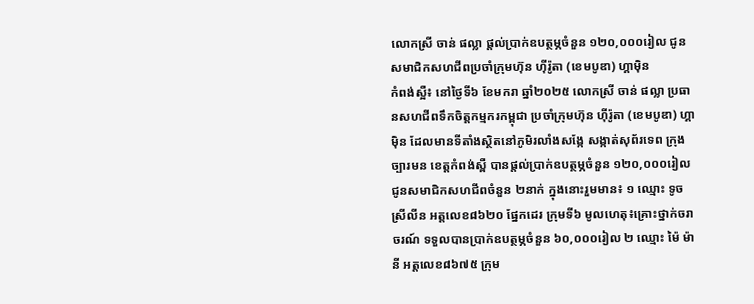លោកស្រី ចាន់ ផល្លា ផ្ដល់ប្រាក់ឧបត្ថម្ភចំនួន ១២០,០០០រៀល ជូនសមាជិកសហជីពប្រចាំក្រុមហ៊ុន ហ៊ីរ៉ូតា (ខេមបូឌា) ហ្គាម៉ិន
កំពង់ស្អឺ៖ នៅថ្ងៃទី៦ ខែមករា ឆ្នាំ២០២៥ លោកស្រី ចាន់ ផល្លា ប្រធានសហជីពទឹកចិត្តកម្មករកម្ពុជា ប្រចាំក្រុមហ៊ុន ហ៊ីរ៉ូតា (ខេមបូឌា) ហ្គាម៉ិន ដែលមានទីតាំងស្ថិតនៅភូមិរលាំងសង្កែ សង្កាត់សុព័រទេព ក្រុងច្បារមន ខេត្តកំពង់ស្ពឺ បានផ្ដល់ប្រាក់ឧបត្ថម្ភចំនួន ១២០,០០០រៀល ជូនសមាជិកសហជីពចំនួន ២នាក់ ក្នុងនោះរួមមាន៖ ១ ឈ្មោះ ទូច ស្រីលីន អត្តលេខ៨៦២០ ផ្នែកដេរ ក្រុមទី៦ មូលហេតុ៖គ្រោះថ្នាក់ចរាចរណ៍ ទទួលបានប្រាក់ឧបត្ថម្ភចំនួន ៦០,០០០រៀល ២ ឈ្មោះ ម៉ៃ ម៉ានី អត្តលេខ៨៦៧៥ ក្រុម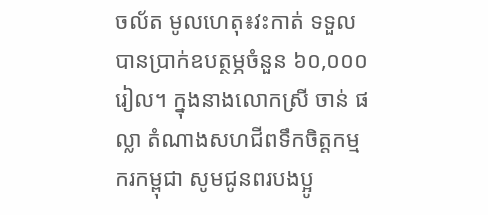ចល័ត មូលហេតុ៖វះកាត់ ទទួលបានប្រាក់ឧបត្ថម្ភចំនួន ៦០,០០០រៀល។ ក្នុងនាងលោកស្រី ចាន់ ផល្លា តំណាងសហជីពទឹកចិត្តកម្មករកម្ពុជា សូមជូនពរបងប្អូ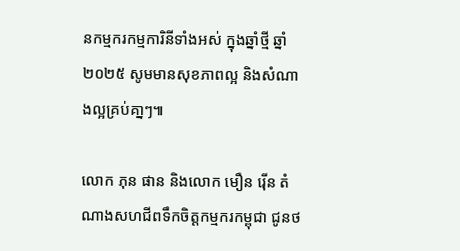នកម្មករកម្មការិនីទាំងអស់ ក្នុងឆ្នាំថ្មី ឆ្នាំ២០២៥ សូមមានសុខភាពល្អ និងសំណាងល្អគ្រប់គា្នៗ៕

លោក ភុន ផាន និងលោក មឿន រ៉ើន តំណាងសហជីពទឹកចិត្ដកម្មករកម្ពុជា ជូនថ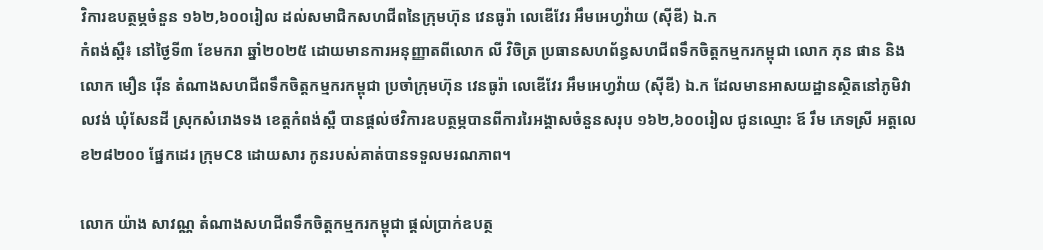វិការឧបត្ថម្ភចំនួន ១៦២,៦០០រៀល ដល់សមាជិកសហជីពនៃក្រុមហ៊ុន វេនធូរ៉ា លេឌើវែរ អឹមអេហ្វវ៉ាយ (ស៊ីឌី) ឯ.ក
កំពង់ស្ពឺ៖ នៅថ្ងៃទី៣ ខែមករា ឆ្នាំ២០២៥ ដោយមានការអនុញ្ញាតពីលោក លី វិចិត្រ ប្រធានសហព័ន្ធសហជីពទឹកចិត្តកម្មករកម្ពុជា លោក ភុន ផាន និងលោក មឿន រ៉ើន តំណាងសហជីពទឹកចិត្តកម្មករកម្ពុជា ប្រចាំក្រុមហ៊ុន វេនធូរ៉ា លេឌើវែរ អឹមអេហ្វវ៉ាយ (ស៊ីឌី) ឯ.ក ដែលមានអាសយដ្ឋានស្ថិតនៅភូមិវាលវង់ ឃុំសែនដី ស្រុកសំរោងទង ខេត្តកំពង់ស្ពឺ បានផ្ដល់ថវិការឧបត្ថម្ភបានពីការរៃអង្គាសចំនួនសរុប ១៦២,៦០០រៀល ជូនឈ្មោះ ឪ រឹម ភេទស្រី អត្តលេខ២៨២០០ ផ្នែកដេរ ក្រុមC8 ដោយសារ កូនរបស់គាត់បានទទួលមរណភាព។

លោក យ៉ាង សាវណ្ណ តំណាងសហជីពទឹកចិត្ដកម្មករកម្ពុជា ផ្ដល់ប្រាក់ឧបត្ថ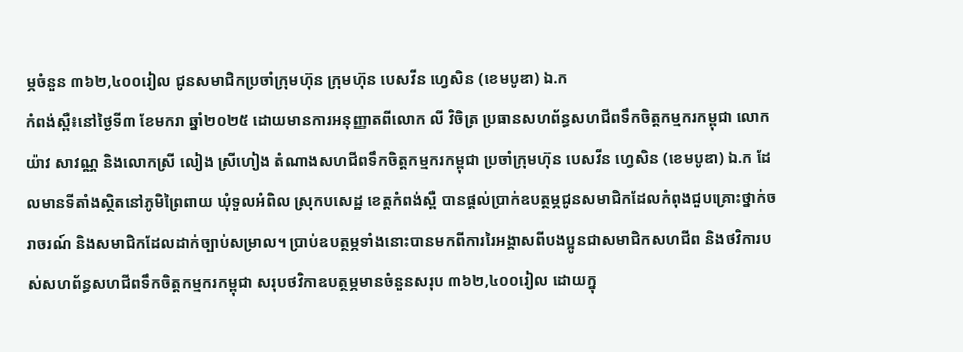ម្ភចំនួន ៣៦២,៤០០រៀល ជូនសមាជិកប្រចាំក្រុមហ៊ុន ក្រុមហ៊ុន បេសវីន ហ្វេសិន (ខេមបូឌា) ឯ.ក
កំពង់ស្ពឺ៖នៅថ្ងៃទី៣ ខែមករា ឆ្នាំ២០២៥ ដោយមានការអនុញ្ញាតពីលោក លី វិចិត្រ ប្រធានសហព័ន្ធសហជីពទឹកចិត្តកម្មករកម្ពុជា លោក យ៉ាវ សាវណ្ណ និងលោកស្រី លៀង ស្រីហៀង តំណាងសហជីពទឹកចិត្តកម្មករកម្ពុជា ប្រចាំក្រុមហ៊ុន បេសវីន ហ្វេសិន (ខេមបូឌា) ឯ.ក ដែលមានទីតាំងស្ថិតនៅភូមិព្រៃពាយ ឃុំទួលអំពិល ស្រុកបសេដ្ឋ ខេត្តកំពង់ស្ពឺ បានផ្ដល់ប្រាក់ឧបត្ថម្ភជូនសមាជិកដែលកំពុងជួបគ្រោះថ្នាក់ចរាចរណ៍ និងសមាជិកដែលដាក់ច្បាប់សម្រាល។ ប្រាប់ឧបត្ថម្ភទាំងនោះបានមកពីការរៃអង្គាសពីបងប្អូនជាសមាជិកសហជីព និងថវិការបស់សហព័ន្ធសហជីពទឹកចិត្តកម្មករកម្ពុជា សរុបថវិកាឧបត្ថម្ភមានចំនួនសរុប ៣៦២,៤០០រៀល ដោយក្នុ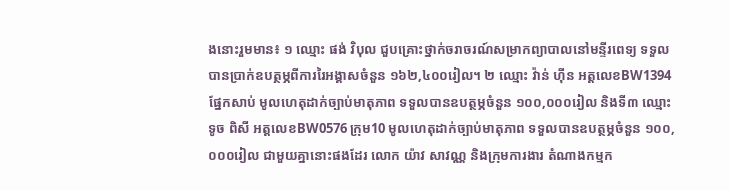ងនោះរួមមាន៖ ១ ឈ្មោះ ផង់ វិបុល ជួបគ្រោះថ្នាក់ចរាចរណ៍សម្រាកព្យាបាលនៅមន្ទីរពេទ្យ ទទួលបានប្រាក់ឧបត្ថម្ភពីការរៃអង្គាសចំនួន ១៦២,៤០០រៀល។ ២ ឈ្មោះ វ៉ាន់ ហ៊ីន អត្តលេខBW1394 ផ្នែកសាប់ មូលហេតុដាក់ច្បាប់មាតុភាព ទទួលបានឧបត្ថម្ភចំនួន ១០០,០០០រៀល និងទី៣ ឈ្មោះ ទូច ពិសី អត្តលេខBW0576 ក្រុម10 មូលហេតុដាក់ច្បាប់មាតុភាព ទទួលបានឧបត្ថម្ភចំនួន ១០០,០០០រៀល ជាមួយគ្នានោះផងដែរ លោក យ៉ាវ សាវណ្ណ និងក្រុមការងារ តំណាងកម្មក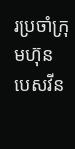រប្រចាំក្រុមហ៊ុន បេសវីន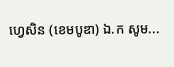ហ្វេសិន (ខេមបូឌា) ឯ.ក សូម...